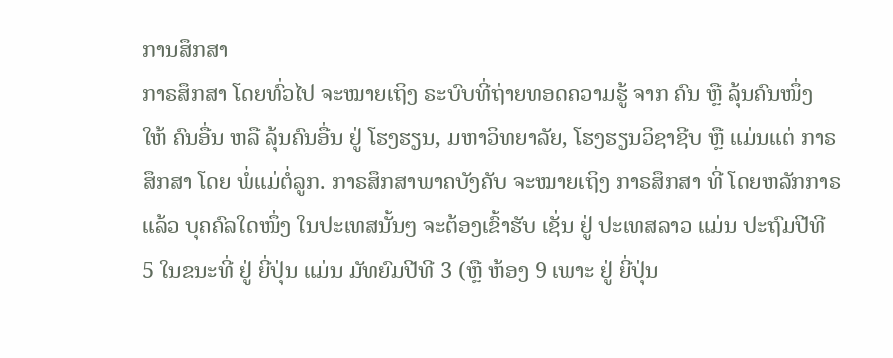ການສຶກສາ
ກາຣສຶກສາ ໂດຍທົ່ວໄປ ຈະໝາຍເຖິງ ຣະບົບທີ່ຖ່າຍທອດຄວາມຮູ້ ຈາກ ຄົນ ຫຼື ລຸ້ນຄົນໜຶ່ງ ໃຫ້ ຄົນອື່ນ ຫລື ລຸ້ນຄົນອື່ນ ຢູ່ ໂຮງຮຽນ, ມຫາວິທຍາລັຍ, ໂຮງຮຽນວິຊາຊີບ ຫຼື ແມ່ນແຕ່ ກາຣສຶກສາ ໂດຍ ພໍ່ແມ່ຕໍ່ລູກ. ກາຣສຶກສາພາຄບັງຄັບ ຈະໝາຍເຖິງ ກາຣສຶກສາ ທີ່ ໂດຍຫລັກກາຣແລ້ວ ບຸຄຄົລໃດໜຶ່ງ ໃນປະເທສນັ້ນໆ ຈະຕ້ອງເຂົ້າຮັບ ເຊັ່ນ ຢູ່ ປະເທສລາວ ແມ່ນ ປະຖົມປີທີ 5 ໃນຂນະທີ່ ຢູ່ ຍີ່ປຸ່ນ ແມ່ນ ມັທຍົມປີທີ 3 (ຫຼື ຫ້ອງ 9 ເພາະ ຢູ່ ຍີ່ປຸ່ນ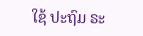ໃຊ້ ປະຖົມ ຣະ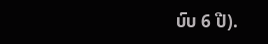ບົບ 6 ປີ).